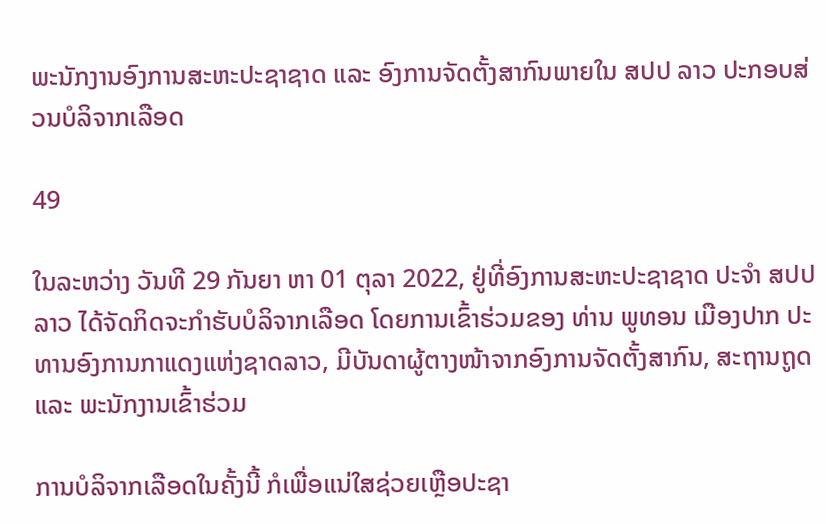ພະນັກງານອົງການສະຫະປະຊາຊາດ ແລະ ອົງການຈັດຕັ້ງສາກົນພາຍໃນ ສປປ ລາວ ປະກອບສ່ວນບໍລິຈາກເລືອດ

49

ໃນລະຫວ່າງ ວັນທີ 29 ກັນຍາ ຫາ 01 ຕຸລາ 2022, ຢູ່ທີ່ອົງການສະຫະປະຊາຊາດ ປະຈຳ ສປປ ລາວ ໄດ້ຈັດກິດຈະກຳຮັບບໍລິຈາກເລືອດ ໂດຍການເຂົ້າຮ່ວມຂອງ ທ່ານ ພູທອນ ເມືອງປາກ ປະທານອົງການກາແດງແຫ່ງຊາດລາວ, ມີບັນດາຜູ້ຕາງໜ້າຈາກອົງການຈັດຕັ້ງສາກົນ, ສະຖານຖູດ ແລະ ພະນັກງານເຂົ້າຮ່ວມ

ການບໍລິຈາກເລືອດໃນຄັ້ງນີ້ ກໍເພື່ອແນ່ໃສຊ່ວຍເຫຼືອປະຊາ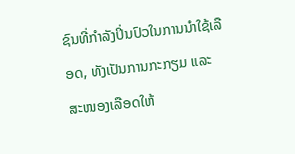ຊົນທີ່ກຳລັງປິ່ນປົວໃນການນຳໃຊ້ເລືອດ, ທັງເປັນການກະກຽມ ແລະ ສະໜອງເລືອດໃຫ້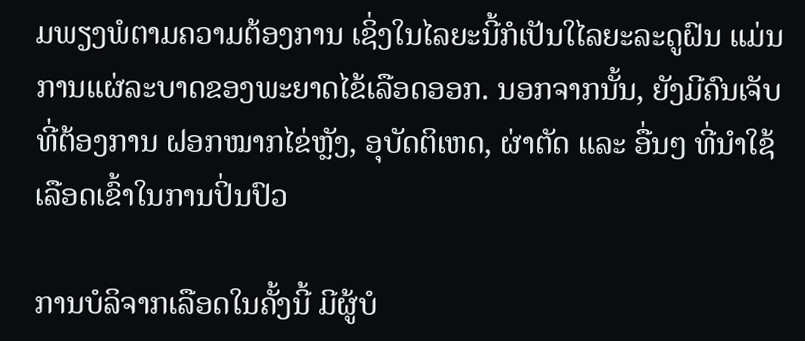ມພຽງພໍຕາມຄວາມຕ້ອງການ ເຊິ່ງໃນໄລຍະນີ້ກໍເປັນໃໄລຍະລະດູຝົນ ແມ່ນການແຜ່ລະບາດຂອງພະຍາດໄຂ້ເລືອດອອກ. ນອກຈາກນັ້ນ, ຍັງມີຄົນເຈັບທີ່ຕ້ອງການ ຝອກໝາກໄຂ່ຫຼັງ, ອຸບັດຕິເຫດ, ຜ່າຕັດ ແລະ ອື່ນໆ ທີ່ນຳໃຊ້ເລືອດເຂົ້າໃນການປິ່ນປົວ

ການບໍລິຈາກເລືອດໃນຄັ້ງນີ້ ມີຜູ້ບໍ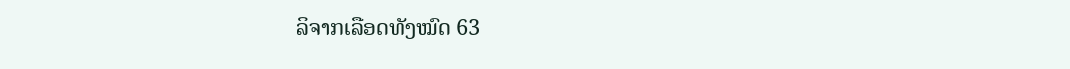ລິຈາກເລືອດທັງໝົດ 63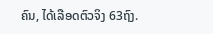ຄົນ, ໄດ້ເລືອດຕົວຈິງ 63ຖົງ.